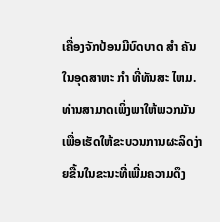ເຄື່ອງຈັກປ້ອນມີບົດບາດ ສໍາ ຄັນໃນອຸດສາຫະ ກໍາ ທີ່ທັນສະ ໄຫມ. ທ່ານສາມາດເພິ່ງພາໃຫ້ພວກມັນເພື່ອເຮັດໃຫ້ຂະບວນການຜະລິດງ່າຍຂື້ນໃນຂະນະທີ່ເພີ່ມຄວາມດຶງ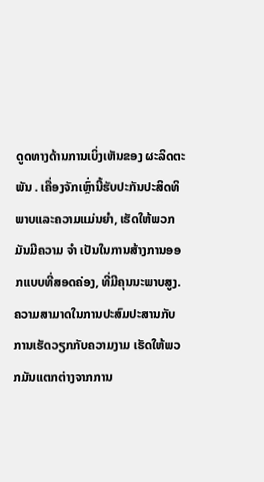ດູດທາງດ້ານການເບິ່ງເຫັນຂອງ ຜະລິດຕະພັນ . ເຄື່ອງຈັກເຫຼົ່ານີ້ຮັບປະກັນປະສິດທິພາບແລະຄວາມແມ່ນຍໍາ, ເຮັດໃຫ້ພວກມັນມີຄວາມ ຈໍາ ເປັນໃນການສ້າງການອອກແບບທີ່ສອດຄ່ອງ, ທີ່ມີຄຸນນະພາບສູງ. ຄວາມສາມາດໃນການປະສົມປະສານກັບການເຮັດວຽກກັບຄວາມງາມ ເຮັດໃຫ້ພວກມັນແຕກຕ່າງຈາກການ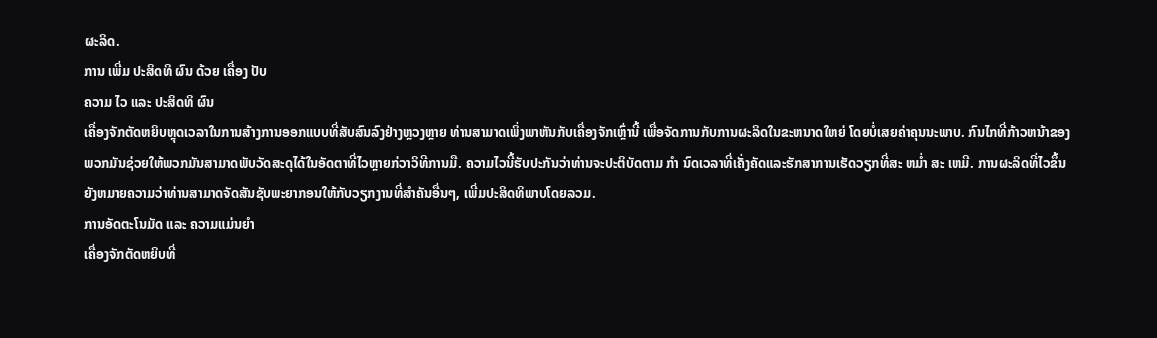ຜະລິດ.
ການ ເພີ່ມ ປະສິດທິ ຜົນ ດ້ວຍ ເຄື່ອງ ປັບ
ຄວາມ ໄວ ແລະ ປະສິດທິ ຜົນ
ເຄື່ອງຈັກຕັດຫຍິບຫຼຸດເວລາໃນການສ້າງການອອກແບບທີ່ສັບສົນລົງຢ່າງຫຼວງຫຼາຍ ທ່ານສາມາດເພິ່ງພາຫັນກັບເຄື່ອງຈັກເຫຼົ່ານີ້ ເພື່ອຈັດການກັບການຜະລິດໃນຂະຫນາດໃຫຍ່ ໂດຍບໍ່ເສຍຄ່າຄຸນນະພາບ. ກົນໄກທີ່ກ້າວຫນ້າຂອງພວກມັນຊ່ວຍໃຫ້ພວກມັນສາມາດພັບວັດສະດຸໄດ້ໃນອັດຕາທີ່ໄວຫຼາຍກ່ວາວິທີການມື. ຄວາມໄວນີ້ຮັບປະກັນວ່າທ່ານຈະປະຕິບັດຕາມ ກໍາ ນົດເວລາທີ່ເຄັ່ງຄັດແລະຮັກສາການເຮັດວຽກທີ່ສະ ຫມໍ່າ ສະ ເຫມີ. ການຜະລິດທີ່ໄວຂຶ້ນ ຍັງຫມາຍຄວາມວ່າທ່ານສາມາດຈັດສັນຊັບພະຍາກອນໃຫ້ກັບວຽກງານທີ່ສໍາຄັນອື່ນໆ, ເພີ່ມປະສິດທິພາບໂດຍລວມ.
ການອັດຕະໂນມັດ ແລະ ຄວາມແມ່ນຍໍາ
ເຄື່ອງຈັກຕັດຫຍິບທີ່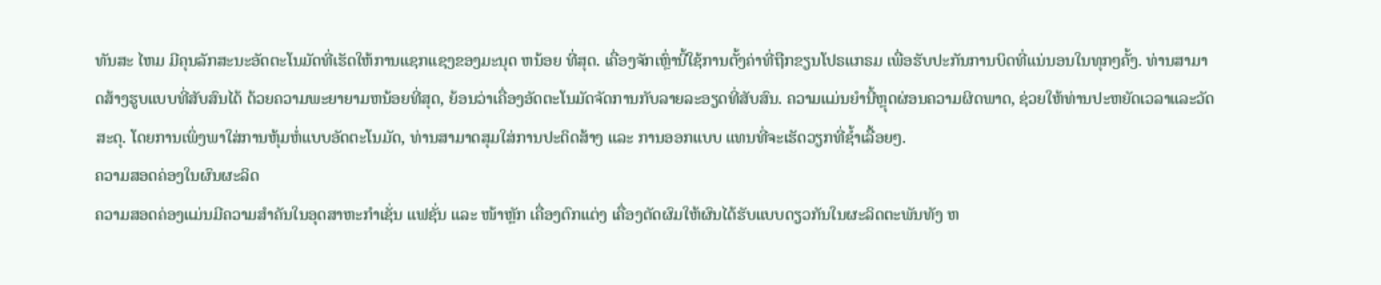ທັນສະ ໄຫມ ມີຄຸນລັກສະນະອັດຕະໂນມັດທີ່ເຮັດໃຫ້ການແຊກແຊງຂອງມະນຸດ ຫນ້ອຍ ທີ່ສຸດ. ເຄື່ອງຈັກເຫຼົ່ານີ້ໃຊ້ການຕັ້ງຄ່າທີ່ຖືກຂຽນໂປຣແກຣມ ເພື່ອຮັບປະກັນການບິດທີ່ແນ່ນອນໃນທຸກໆຄັ້ງ. ທ່ານສາມາດສ້າງຮູບແບບທີ່ສັບສົນໄດ້ ດ້ວຍຄວາມພະຍາຍາມຫນ້ອຍທີ່ສຸດ, ຍ້ອນວ່າເຄື່ອງອັດຕະໂນມັດຈັດການກັບລາຍລະອຽດທີ່ສັບສົນ. ຄວາມແມ່ນຍໍານີ້ຫຼຸດຜ່ອນຄວາມຜິດພາດ, ຊ່ວຍໃຫ້ທ່ານປະຫຍັດເວລາແລະວັດສະດຸ. ໂດຍການເພິ່ງພາໃສ່ການຫຸ້ມຫໍ່ແບບອັດຕະໂນມັດ, ທ່ານສາມາດສຸມໃສ່ການປະດິດສ້າງ ແລະ ການອອກແບບ ແທນທີ່ຈະເຮັດວຽກທີ່ຊ້ຳເລື້ອຍໆ.
ຄວາມສອດຄ່ອງໃນຜົນຜະລິດ
ຄວາມສອດຄ່ອງແມ່ນມີຄວາມສໍາຄັນໃນອຸດສາຫະກໍາເຊັ່ນ ແຟຊັ່ນ ແລະ ໜ້າຫຼັກ ເຄື່ອງຕົກແຕ່ງ ເຄື່ອງຕັດຜົມໃຫ້ຜົນໄດ້ຮັບແບບດຽວກັນໃນຜະລິດຕະພັນທັງ ຫ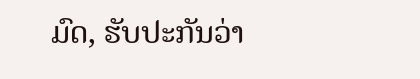ມົດ, ຮັບປະກັນວ່າ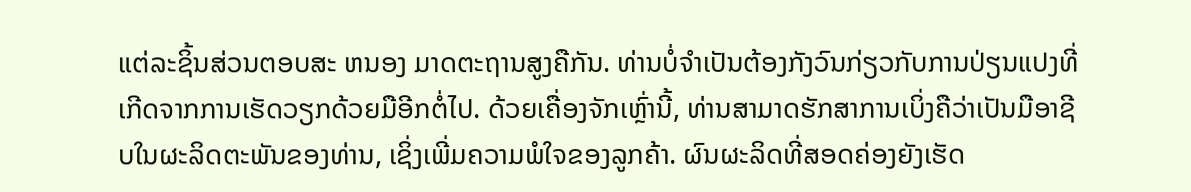ແຕ່ລະຊິ້ນສ່ວນຕອບສະ ຫນອງ ມາດຕະຖານສູງຄືກັນ. ທ່ານບໍ່ຈໍາເປັນຕ້ອງກັງວົນກ່ຽວກັບການປ່ຽນແປງທີ່ເກີດຈາກການເຮັດວຽກດ້ວຍມືອີກຕໍ່ໄປ. ດ້ວຍເຄື່ອງຈັກເຫຼົ່ານີ້, ທ່ານສາມາດຮັກສາການເບິ່ງຄືວ່າເປັນມືອາຊີບໃນຜະລິດຕະພັນຂອງທ່ານ, ເຊິ່ງເພີ່ມຄວາມພໍໃຈຂອງລູກຄ້າ. ຜົນຜະລິດທີ່ສອດຄ່ອງຍັງເຮັດ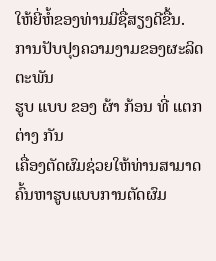ໃຫ້ຍີ່ຫໍ້ຂອງທ່ານມີຊື່ສຽງດີຂື້ນ.
ການປັບປຸງຄວາມງາມຂອງຜະລິດຕະພັນ
ຮູບ ແບບ ຂອງ ຜ້າ ກ້ອນ ທີ່ ແຕກ ຕ່າງ ກັນ
ເຄື່ອງຕັດຜົມຊ່ວຍໃຫ້ທ່ານສາມາດຄົ້ນຫາຮູບແບບການຕັດຜົມ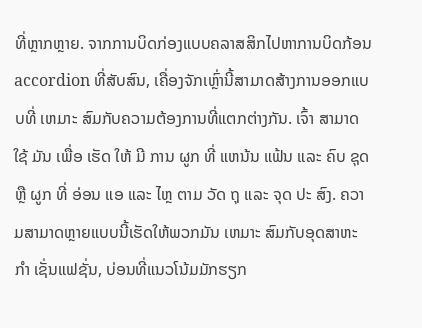ທີ່ຫຼາກຫຼາຍ. ຈາກການບິດກ່ອງແບບຄລາສສິກໄປຫາການບິດກ້ອນ accordion ທີ່ສັບສົນ, ເຄື່ອງຈັກເຫຼົ່ານີ້ສາມາດສ້າງການອອກແບບທີ່ ເຫມາະ ສົມກັບຄວາມຕ້ອງການທີ່ແຕກຕ່າງກັນ. ເຈົ້າ ສາມາດ ໃຊ້ ມັນ ເພື່ອ ເຮັດ ໃຫ້ ມີ ການ ຜູກ ທີ່ ແຫນ້ນ ແຟ້ນ ແລະ ຄົບ ຊຸດ ຫຼື ຜູກ ທີ່ ອ່ອນ ແອ ແລະ ໄຫຼ ຕາມ ວັດ ຖຸ ແລະ ຈຸດ ປະ ສົງ. ຄວາມສາມາດຫຼາຍແບບນີ້ເຮັດໃຫ້ພວກມັນ ເຫມາະ ສົມກັບອຸດສາຫະ ກໍາ ເຊັ່ນແຟຊັ່ນ, ບ່ອນທີ່ແນວໂນ້ມມັກຮຽກ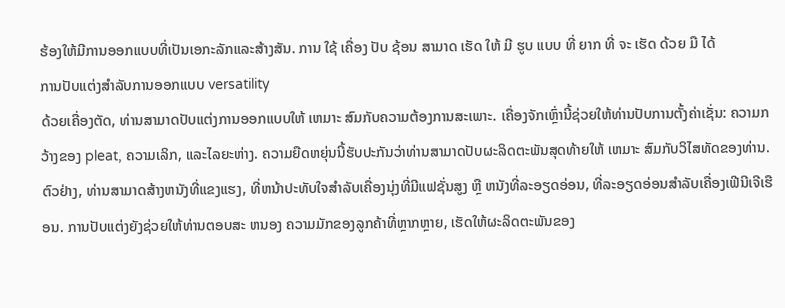ຮ້ອງໃຫ້ມີການອອກແບບທີ່ເປັນເອກະລັກແລະສ້າງສັນ. ການ ໃຊ້ ເຄື່ອງ ປັບ ຊ້ອນ ສາມາດ ເຮັດ ໃຫ້ ມີ ຮູບ ແບບ ທີ່ ຍາກ ທີ່ ຈະ ເຮັດ ດ້ວຍ ມື ໄດ້
ການປັບແຕ່ງສໍາລັບການອອກແບບ versatility
ດ້ວຍເຄື່ອງຕັດ, ທ່ານສາມາດປັບແຕ່ງການອອກແບບໃຫ້ ເຫມາະ ສົມກັບຄວາມຕ້ອງການສະເພາະ. ເຄື່ອງຈັກເຫຼົ່ານີ້ຊ່ວຍໃຫ້ທ່ານປັບການຕັ້ງຄ່າເຊັ່ນ: ຄວາມກວ້າງຂອງ pleat, ຄວາມເລິກ, ແລະໄລຍະຫ່າງ. ຄວາມຍືດຫຍຸ່ນນີ້ຮັບປະກັນວ່າທ່ານສາມາດປັບຜະລິດຕະພັນສຸດທ້າຍໃຫ້ ເຫມາະ ສົມກັບວິໄສທັດຂອງທ່ານ. ຕົວຢ່າງ, ທ່ານສາມາດສ້າງຫນັງທີ່ແຂງແຮງ, ທີ່ຫນ້າປະທັບໃຈສໍາລັບເຄື່ອງນຸ່ງທີ່ມີແຟຊັ່ນສູງ ຫຼື ຫນັງທີ່ລະອຽດອ່ອນ, ທີ່ລະອຽດອ່ອນສໍາລັບເຄື່ອງເຟີນີເຈີເຮືອນ. ການປັບແຕ່ງຍັງຊ່ວຍໃຫ້ທ່ານຕອບສະ ຫນອງ ຄວາມມັກຂອງລູກຄ້າທີ່ຫຼາກຫຼາຍ, ເຮັດໃຫ້ຜະລິດຕະພັນຂອງ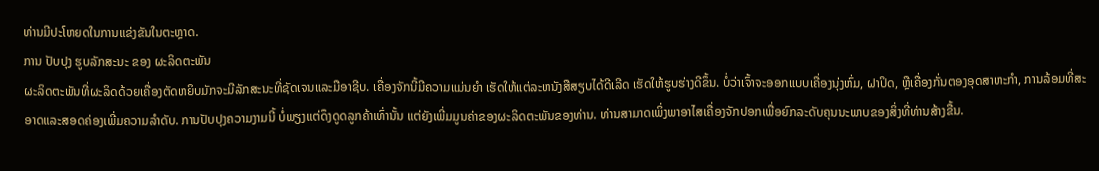ທ່ານມີປະໂຫຍດໃນການແຂ່ງຂັນໃນຕະຫຼາດ.
ການ ປັບປຸງ ຮູບລັກສະນະ ຂອງ ຜະລິດຕະພັນ
ຜະລິດຕະພັນທີ່ຜະລິດດ້ວຍເຄື່ອງຕັດຫຍິບມັກຈະມີລັກສະນະທີ່ຊັດເຈນແລະມືອາຊີບ. ເຄື່ອງຈັກນີ້ມີຄວາມແມ່ນຍໍາ ເຮັດໃຫ້ແຕ່ລະຫນັງສືສຽບໄດ້ດີເລີດ ເຮັດໃຫ້ຮູບຮ່າງດີຂຶ້ນ. ບໍ່ວ່າເຈົ້າຈະອອກແບບເຄື່ອງນຸ່ງຫົ່ມ, ຝາປິດ, ຫຼືເຄື່ອງກັ່ນຕອງອຸດສາຫະກໍາ, ການລ້ອມທີ່ສະອາດແລະສອດຄ່ອງເພີ່ມຄວາມລໍາດັບ. ການປັບປຸງຄວາມງາມນີ້ ບໍ່ພຽງແຕ່ດຶງດູດລູກຄ້າເທົ່ານັ້ນ ແຕ່ຍັງເພີ່ມມູນຄ່າຂອງຜະລິດຕະພັນຂອງທ່ານ. ທ່ານສາມາດເພິ່ງພາອາໄສເຄື່ອງຈັກປອກເພື່ອຍົກລະດັບຄຸນນະພາບຂອງສິ່ງທີ່ທ່ານສ້າງຂື້ນ.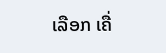ເລືອກ ເຄື່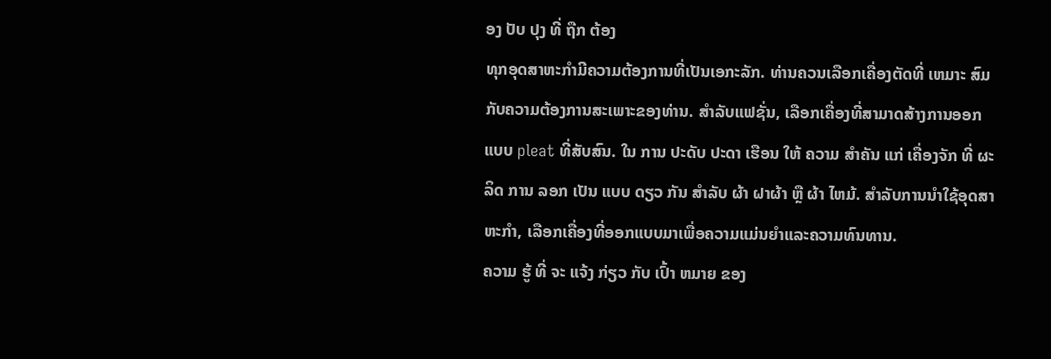ອງ ປັບ ປຸງ ທີ່ ຖືກ ຕ້ອງ
ທຸກອຸດສາຫະກໍາມີຄວາມຕ້ອງການທີ່ເປັນເອກະລັກ. ທ່ານຄວນເລືອກເຄື່ອງຕັດທີ່ ເຫມາະ ສົມກັບຄວາມຕ້ອງການສະເພາະຂອງທ່ານ. ສໍາລັບແຟຊັ່ນ, ເລືອກເຄື່ອງທີ່ສາມາດສ້າງການອອກແບບ pleat ທີ່ສັບສົນ. ໃນ ການ ປະດັບ ປະດາ ເຮືອນ ໃຫ້ ຄວາມ ສໍາຄັນ ແກ່ ເຄື່ອງຈັກ ທີ່ ຜະລິດ ການ ລອກ ເປັນ ແບບ ດຽວ ກັນ ສໍາລັບ ຜ້າ ຝາຜ້າ ຫຼື ຜ້າ ໄຫມ້. ສໍາລັບການນໍາໃຊ້ອຸດສາຫະກໍາ, ເລືອກເຄື່ອງທີ່ອອກແບບມາເພື່ອຄວາມແມ່ນຍໍາແລະຄວາມທົນທານ.
ຄວາມ ຮູ້ ທີ່ ຈະ ແຈ້ງ ກ່ຽວ ກັບ ເປົ້າ ຫມາຍ ຂອງ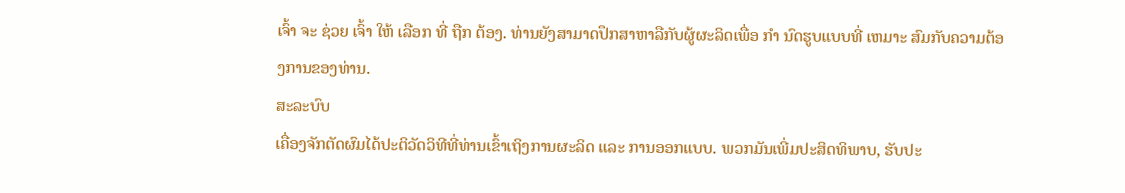ເຈົ້າ ຈະ ຊ່ວຍ ເຈົ້າ ໃຫ້ ເລືອກ ທີ່ ຖືກ ຕ້ອງ. ທ່ານຍັງສາມາດປຶກສາຫາລືກັບຜູ້ຜະລິດເພື່ອ ກໍາ ນົດຮູບແບບທີ່ ເຫມາະ ສົມກັບຄວາມຕ້ອງການຂອງທ່ານ.
ສະລະບົບ
ເຄື່ອງຈັກຕັດຜົມໄດ້ປະຕິວັດວິທີທີ່ທ່ານເຂົ້າເຖິງການຜະລິດ ແລະ ການອອກແບບ. ພວກມັນເພີ່ມປະສິດທິພາບ, ຮັບປະ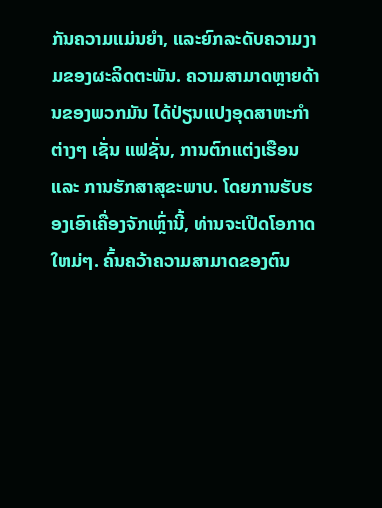ກັນຄວາມແມ່ນຍໍາ, ແລະຍົກລະດັບຄວາມງາມຂອງຜະລິດຕະພັນ. ຄວາມສາມາດຫຼາຍດ້ານຂອງພວກມັນ ໄດ້ປ່ຽນແປງອຸດສາຫະກໍາຕ່າງໆ ເຊັ່ນ ແຟຊັ່ນ, ການຕົກແຕ່ງເຮືອນ ແລະ ການຮັກສາສຸຂະພາບ. ໂດຍການຮັບຮອງເອົາເຄື່ອງຈັກເຫຼົ່ານີ້, ທ່ານຈະເປີດໂອກາດໃຫມ່ໆ. ຄົ້ນຄວ້າຄວາມສາມາດຂອງຕົນ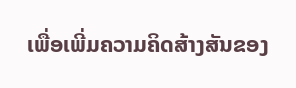ເພື່ອເພີ່ມຄວາມຄິດສ້າງສັນຂອງ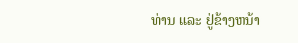ທ່ານ ແລະ ຢູ່ຂ້າງຫນ້າ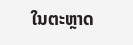ໃນຕະຫຼາດ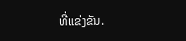ທີ່ແຂ່ງຂັນ.